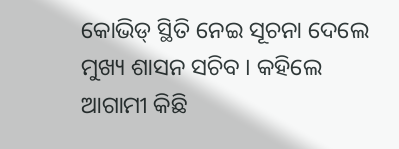କୋଭିଡ୍ ସ୍ଥିତି ନେଇ ସୂଚନା ଦେଲେ ମୁଖ୍ୟ ଶାସନ ସଚିବ । କହିଲେ ଆଗାମୀ କିଛି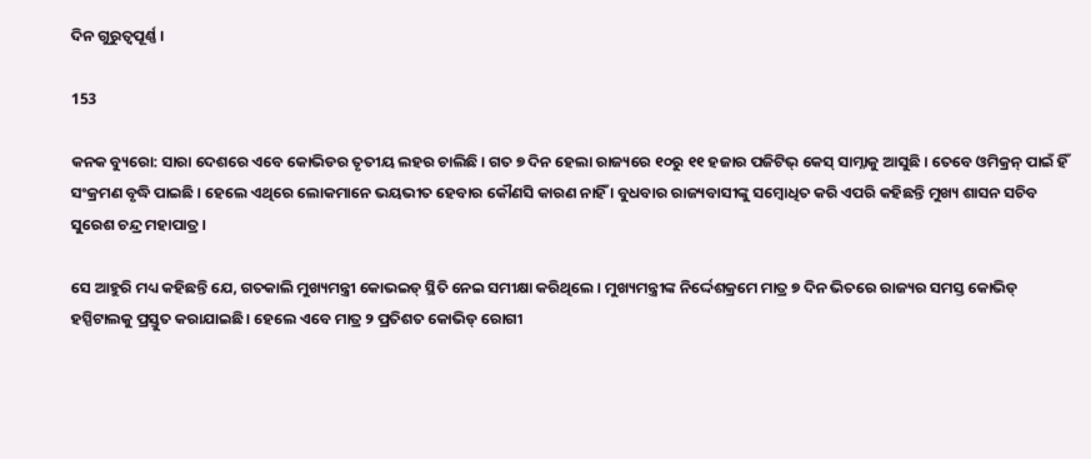ଦିନ ଗୁରୁତ୍ୱପୂର୍ଣ୍ଣ ।

153

କନକ ବ୍ୟୁରୋ: ସାରା ଦେଶରେ ଏବେ କୋଭିଡର ତୃତୀୟ ଲହର ଚାଲିଛି । ଗତ ୭ ଦିନ ହେଲା ରାଜ୍ୟରେ ୧୦ରୁ ୧୧ ହଜାର ପଜିଟିଭ୍ କେସ୍ ସାମ୍ନାକୁ ଆସୁଛି । ତେବେ ଓମିକ୍ରନ୍ ପାଇଁ ହିଁ ସଂକ୍ରମଣ ବୃଦ୍ଧି ପାଇଛି । ହେଲେ ଏଥିରେ ଲୋକମାନେ ଭୟଭୀତ ହେବାର କୌଣସି କାରଣ ନାହିଁ । ବୁଧବାର ରାଜ୍ୟବାସୀଙ୍କୁ ସମ୍ବୋଧିତ କରି ଏପରି କହିଛନ୍ତି ମୁଖ୍ୟ ଶାସନ ସଚିବ ସୁରେଶ ଚନ୍ଦ୍ର ମହାପାତ୍ର ।

ସେ ଆହୁରି ମଧ୍ୟ କହିଛନ୍ତି ଯେ, ଗତକାଲି ମୁଖ୍ୟମନ୍ତ୍ରୀ କୋଭଇଡ୍ ସ୍ଥିତି ନେଇ ସମୀକ୍ଷା କରିଥିଲେ । ମୁଖ୍ୟମନ୍ତ୍ରୀଙ୍କ ନିର୍ଦ୍ଦେଶକ୍ରମେ ମାତ୍ର ୭ ଦିନ ଭିତରେ ରାଜ୍ୟର ସମସ୍ତ କୋଭିଡ୍ ହସ୍ପିଟାଲକୁ ପ୍ରସ୍ତୁତ କରାଯାଇଛି । ହେଲେ ଏବେ ମାତ୍ର ୨ ପ୍ରତିଶତ କୋଭିଡ୍ ରୋଗୀ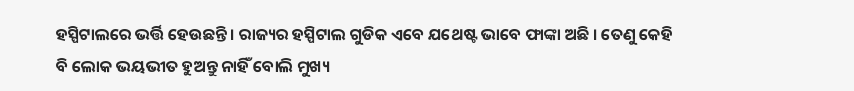ହସ୍ପିଟାଲରେ ଭର୍ତ୍ତି ହେଉଛନ୍ତି । ରାଜ୍ୟର ହସ୍ପିଟାଲ ଗୁଡିକ ଏବେ ଯଥେଷ୍ଟ ଭାବେ ଫାଙ୍କା ଅଛି । ତେଣୁ କେହି ବି ଲୋକ ଭୟଭୀତ ହୁଅନ୍ତୁ ନାହିଁ ବୋଲି ମୁଖ୍ୟ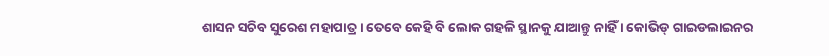ଶାସନ ସଚିବ ସୁରେଶ ମହାପାତ୍ର । ତେବେ କେହି ବି ଲୋକ ଗହଳି ସ୍ଥାନକୁ ଯାଆନ୍ତୁ ନାହିଁ । କୋଭିଡ୍ ଗାଇଡଲାଇନର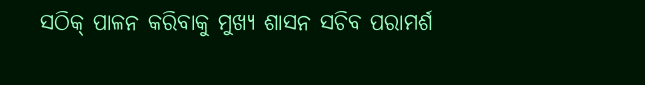ସଠିକ୍ ପାଳନ କରିବାକୁ ମୁଖ୍ୟ ଶାସନ ସଚିବ ପରାମର୍ଶ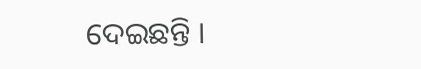ଦେଇଛନ୍ତି ।